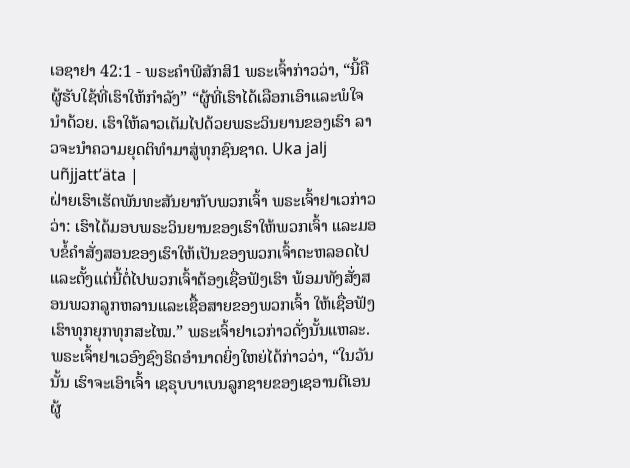ເອຊາຢາ 42:1 - ພຣະຄຳພີສັກສິ1 ພຣະເຈົ້າກ່າວວ່າ, “ນີ້ຄືຜູ້ຮັບໃຊ້ທີ່ເຮົາໃຫ້ກຳລັງ” “ຜູ້ທີ່ເຮົາໄດ້ເລືອກເອົາແລະພໍໃຈນຳດ້ວຍ. ເຮົາໃຫ້ລາວເຕັມໄປດ້ວຍພຣະວິນຍານຂອງເຮົາ ລາວຈະນຳຄວາມຍຸດຕິທຳມາສູ່ທຸກຊົນຊາດ. Uka jalj uñjjattʼäta |
ຝ່າຍເຮົາເຮັດພັນທະສັນຍາກັບພວກເຈົ້າ ພຣະເຈົ້າຢາເວກ່າວວ່າ: ເຮົາໄດ້ມອບພຣະວິນຍານຂອງເຮົາໃຫ້ພວກເຈົ້າ ແລະມອບຂໍ້ຄຳສັ່ງສອນຂອງເຮົາໃຫ້ເປັນຂອງພວກເຈົ້າຕະຫລອດໄປ ແລະຕັ້ງແຕ່ນີ້ຕໍ່ໄປພວກເຈົ້າຕ້ອງເຊື່ອຟັງເຮົາ ພ້ອມທັງສັ່ງສອນພວກລູກຫລານແລະເຊື້ອສາຍຂອງພວກເຈົ້າ ໃຫ້ເຊື່ອຟັງເຮົາທຸກຍຸກທຸກສະໄໝ.” ພຣະເຈົ້າຢາເວກ່າວດັ່ງນັ້ນແຫລະ.
ພຣະເຈົ້າຢາເວອົງຊົງຣິດອຳນາດຍິ່ງໃຫຍ່ໄດ້ກ່າວວ່າ, “ໃນວັນນັ້ນ ເຮົາຈະເອົາເຈົ້າ ເຊຣຸບບາເບນລູກຊາຍຂອງເຊອານຕີເອນຜູ້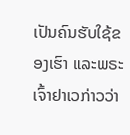ເປັນຄົນຮັບໃຊ້ຂອງເຮົາ ແລະພຣະເຈົ້າຢາເວກ່າວວ່າ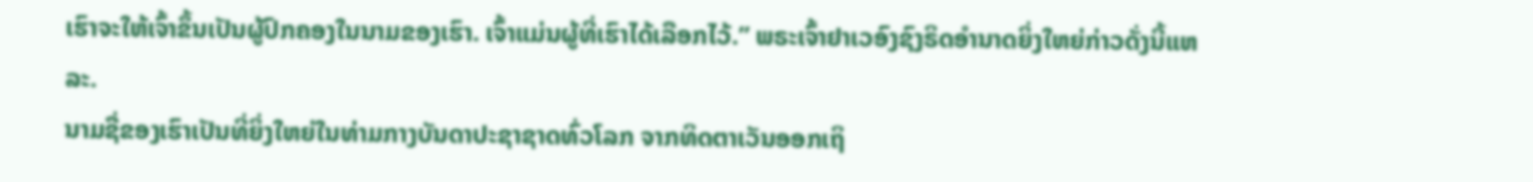ເຮົາຈະໃຫ້ເຈົ້າຂຶ້ນເປັນຜູ້ປົກຄອງໃນນາມຂອງເຮົາ. ເຈົ້າແມ່ນຜູ້ທີ່ເຮົາໄດ້ເລືອກໄວ້.” ພຣະເຈົ້າຢາເວອົງຊົງຣິດອຳນາດຍິ່ງໃຫຍ່ກ່າວດັ່ງນີ້ແຫລະ.
ນາມຊື່ຂອງເຮົາເປັນທີ່ຍິ່ງໃຫຍ່ໃນທ່າມກາງບັນດາປະຊາຊາດທົ່ວໂລກ ຈາກທິດຕາເວັນອອກເຖິ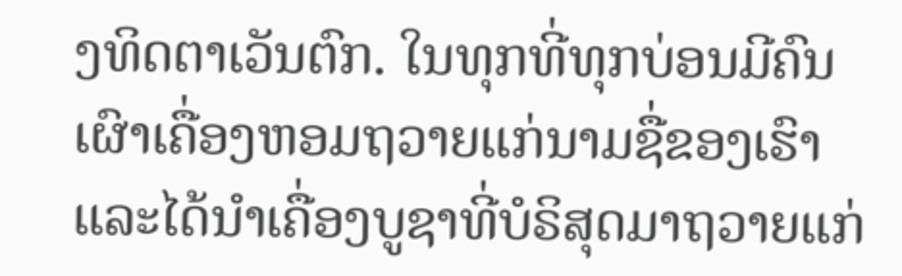ງທິດຕາເວັນຕົກ. ໃນທຸກທີ່ທຸກບ່ອນມີຄົນເຜົາເຄື່ອງຫອມຖວາຍແກ່ນາມຊື່ຂອງເຮົາ ແລະໄດ້ນຳເຄື່ອງບູຊາທີ່ບໍຣິສຸດມາຖວາຍແກ່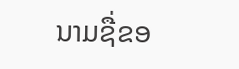ນາມຊື່ຂອ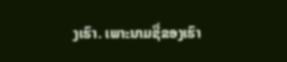ງເຮົາ. ເພາະນາມຊື່ຂອງເຮົາ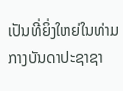ເປັນທີ່ຍິ່ງໃຫຍ່ໃນທ່າມກາງບັນດາປະຊາຊາ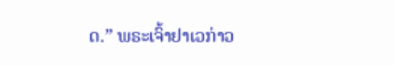ດ.” ພຣະເຈົ້າຢາເວກ່າວ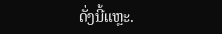ດັ່ງນີ້ແຫຼະ.